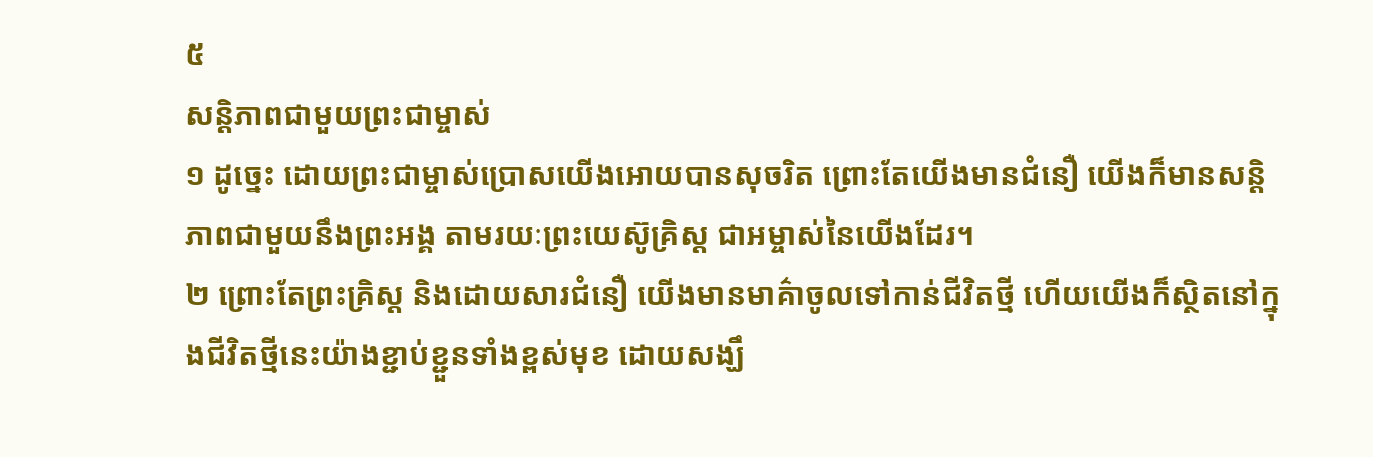៥
សន្តិភាពជាមួយព្រះជាម្ចាស់
១ ដូច្នេះ ដោយព្រះជាម្ចាស់ប្រោសយើងអោយបានសុចរិត ព្រោះតែយើងមានជំនឿ យើងក៏មានសន្តិភាពជាមួយនឹងព្រះអង្គ តាមរយៈព្រះយេស៊ូគ្រិស្ដ ជាអម្ចាស់នៃយើងដែរ។
២ ព្រោះតែព្រះគ្រិស្ដ និងដោយសារជំនឿ យើងមានមាគ៌ាចូលទៅកាន់ជីវិតថ្មី ហើយយើងក៏ស្ថិតនៅក្នុងជីវិតថ្មីនេះយ៉ាងខ្ជាប់ខ្ជួនទាំងខ្ពស់មុខ ដោយសង្ឃឹ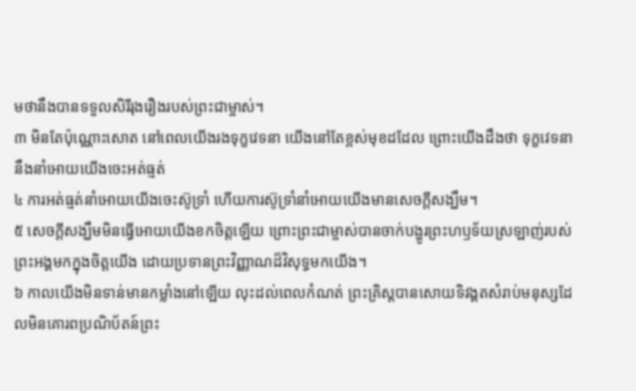មថានឹងបានទទួលសិរីរុងរឿងរបស់ព្រះជាម្ចាស់។
៣ មិនតែប៉ុណ្ណោះសោត នៅពេលយើងរងទុក្ខវេទនា យើងនៅតែខ្ពស់មុខដដែល ព្រោះយើងដឹងថា ទុក្ខវេទនានឹងនាំអោយយើងចេះអត់ធ្មត់
៤ ការអត់ធ្មត់នាំអោយយើងចេះស៊ូទ្រាំ ហើយការស៊ូទ្រាំនាំអោយយើងមានសេចក្ដីសង្ឃឹម។
៥ សេចក្ដីសង្ឃឹមមិនធ្វើអោយយើងខកចិត្តឡើយ ព្រោះព្រះជាម្ចាស់បានចាក់បង្ហូរព្រះហឫទ័យស្រឡាញ់របស់ព្រះអង្គមកក្នុងចិត្តយើង ដោយប្រទានព្រះវិញ្ញាណដ៏វិសុទ្ធមកយើង។
៦ កាលយើងមិនទាន់មានកម្លាំងនៅឡើយ លុះដល់ពេលកំណត់ ព្រះគ្រិស្ដបានសោយទិវង្គតសំរាប់មនុស្សដែលមិនគោរពប្រណិប័តន៍ព្រះ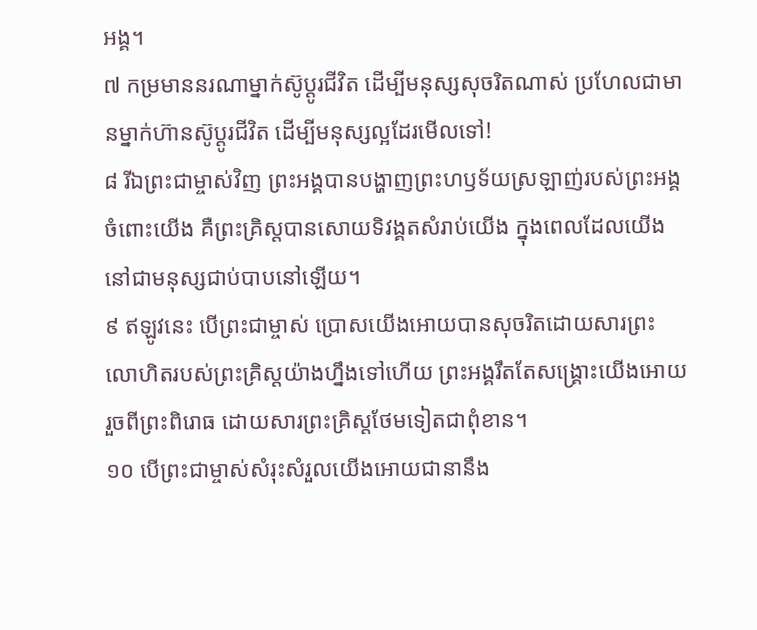អង្គ។
៧ កម្រមាននរណាម្នាក់ស៊ូប្ដូរជីវិត ដើម្បីមនុស្សសុចរិតណាស់ ប្រហែលជាមានម្នាក់ហ៊ានស៊ូប្ដូរជីវិត ដើម្បីមនុស្សល្អដែរមើលទៅ!
៨ រីឯព្រះជាម្ចាស់វិញ ព្រះអង្គបានបង្ហាញព្រះហឫទ័យស្រឡាញ់របស់ព្រះអង្គចំពោះយើង គឺព្រះគ្រិស្ដបានសោយទិវង្គតសំរាប់យើង ក្នុងពេលដែលយើងនៅជាមនុស្សជាប់បាបនៅឡើយ។
៩ ឥឡូវនេះ បើព្រះជាម្ចាស់ ប្រោសយើងអោយបានសុចរិតដោយសារព្រះលោហិតរបស់ព្រះគ្រិស្ដយ៉ាងហ្នឹងទៅហើយ ព្រះអង្គរឹតតែសង្គ្រោះយើងអោយរួចពីព្រះពិរោធ ដោយសារព្រះគ្រិស្ដថែមទៀតជាពុំខាន។
១០ បើព្រះជាម្ចាស់សំរុះសំរួលយើងអោយជានានឹង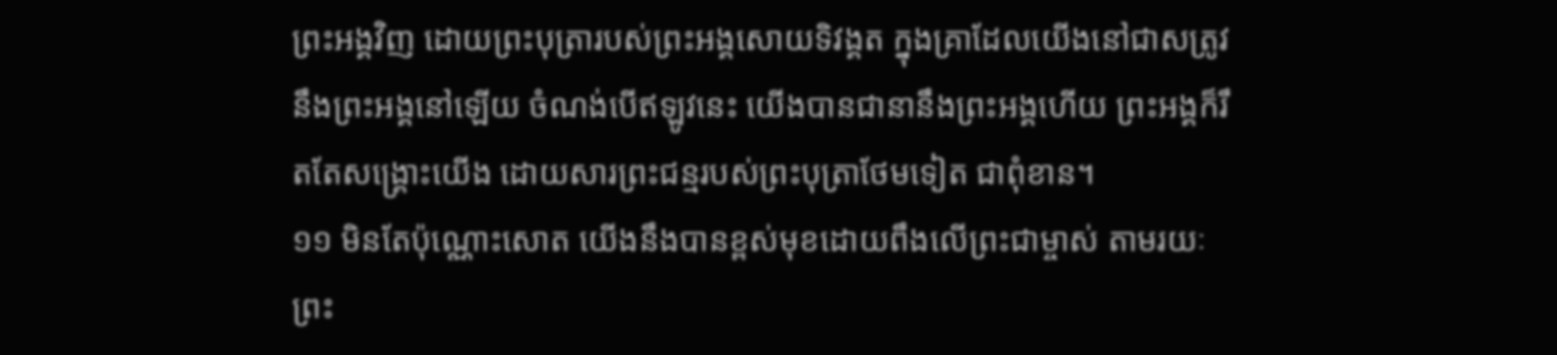ព្រះអង្គវិញ ដោយព្រះបុត្រារបស់ព្រះអង្គសោយទិវង្គត ក្នុងគ្រាដែលយើងនៅជាសត្រូវនឹងព្រះអង្គនៅឡើយ ចំណង់បើឥឡូវនេះ យើងបានជានានឹងព្រះអង្គហើយ ព្រះអង្គក៏រឹតតែសង្គ្រោះយើង ដោយសារព្រះជន្មរបស់ព្រះបុត្រាថែមទៀត ជាពុំខាន។
១១ មិនតែប៉ុណ្ណោះសោត យើងនឹងបានខ្ពស់មុខដោយពឹងលើព្រះជាម្ចាស់ តាមរយៈព្រះ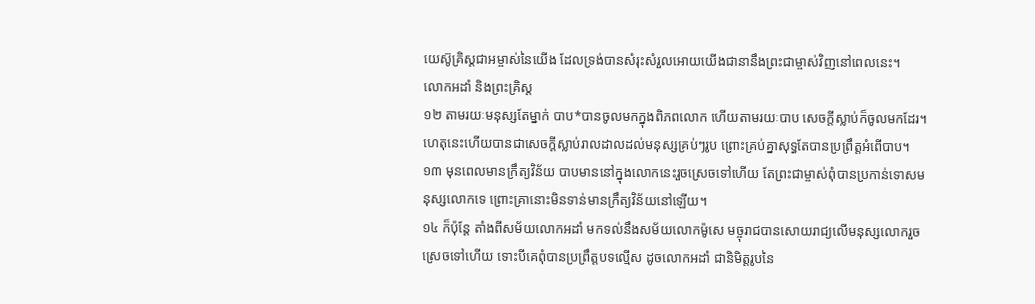យេស៊ូគ្រិស្ដជាអម្ចាស់នៃយើង ដែលទ្រង់បានសំរុះសំរួលអោយយើងជានានឹងព្រះជាម្ចាស់វិញនៅពេលនេះ។
លោកអដាំ និងព្រះគ្រិស្ដ
១២ តាមរយៈមនុស្សតែម្នាក់ បាប*បានចូលមកក្នុងពិភពលោក ហើយតាមរយៈបាប សេចក្ដីស្លាប់ក៏ចូលមកដែរ។ ហេតុនេះហើយបានជាសេចក្ដីស្លាប់រាលដាលដល់មនុស្សគ្រប់ៗរូប ព្រោះគ្រប់គ្នាសុទ្ធតែបានប្រព្រឹត្តអំពើបាប។
១៣ មុនពេលមានក្រឹត្យវិន័យ បាបមាននៅក្នុងលោកនេះរួចស្រេចទៅហើយ តែព្រះជាម្ចាស់ពុំបានប្រកាន់ទោសមនុស្សលោកទេ ព្រោះគ្រានោះមិនទាន់មានក្រឹត្យវិន័យនៅឡើយ។
១៤ ក៏ប៉ុន្តែ តាំងពីសម័យលោកអដាំ មកទល់នឹងសម័យលោកម៉ូសេ មច្ចុរាជបានសោយរាជ្យលើមនុស្សលោករួចស្រេចទៅហើយ ទោះបីគេពុំបានប្រព្រឹត្តបទល្មើស ដូចលោកអដាំ ជានិមិត្តរូបនៃ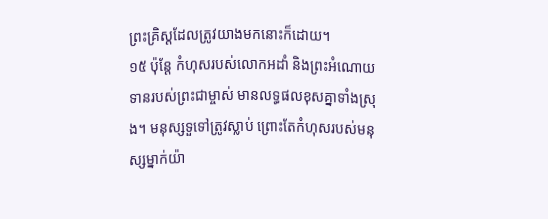ព្រះគ្រិស្ដដែលត្រូវយាងមកនោះក៏ដោយ។
១៥ ប៉ុន្តែ កំហុសរបស់លោកអដាំ និងព្រះអំណោយទានរបស់ព្រះជាម្ចាស់ មានលទ្ធផលខុសគ្នាទាំងស្រុង។ មនុស្សទួទៅត្រូវស្លាប់ ព្រោះតែកំហុសរបស់មនុស្សម្នាក់យ៉ា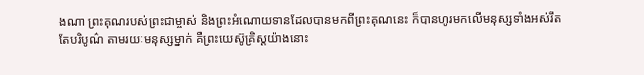ងណា ព្រះគុណរបស់ព្រះជាម្ចាស់ និងព្រះអំណោយទានដែលបានមកពីព្រះគុណនេះ ក៏បានហូរមកលើមនុស្សទាំងអស់រឹតតែបរិបូណ៌ តាមរយៈមនុស្សម្នាក់ គឺព្រះយេស៊ូគ្រិស្ដយ៉ាងនោះ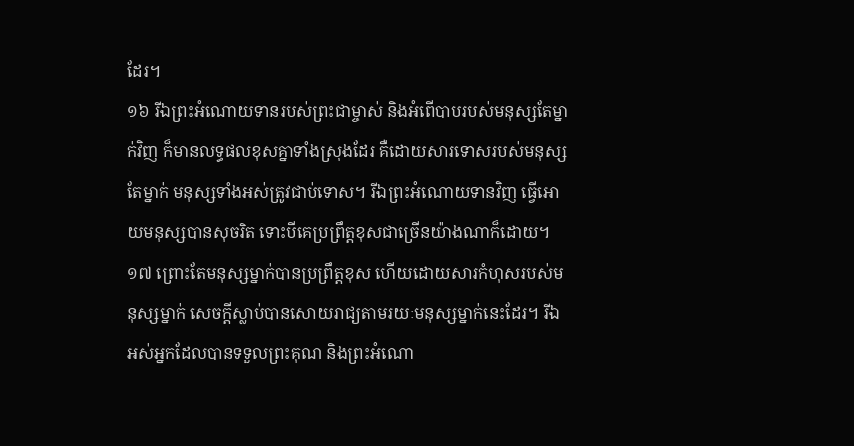ដែរ។
១៦ រីឯព្រះអំណោយទានរបស់ព្រះជាម្ចាស់ និងអំពើបាបរបស់មនុស្សតែម្នាក់វិញ ក៏មានលទ្ធផលខុសគ្នាទាំងស្រុងដែរ គឺដោយសារទោសរបស់មនុស្សតែម្នាក់ មនុស្សទាំងអស់ត្រូវជាប់ទោស។ រីឯព្រះអំណោយទានវិញ ធ្វើអោយមនុស្សបានសុចរិត ទោះបីគេប្រព្រឹត្តខុសជាច្រើនយ៉ាងណាក៏ដោយ។
១៧ ព្រោះតែមនុស្សម្នាក់បានប្រព្រឹត្តខុស ហើយដោយសារកំហុសរបស់មនុស្សម្នាក់ សេចក្ដីស្លាប់បានសោយរាជ្យតាមរយៈមនុស្សម្នាក់នេះដែរ។ រីឯអស់អ្នកដែលបានទទួលព្រះគុណ និងព្រះអំណោ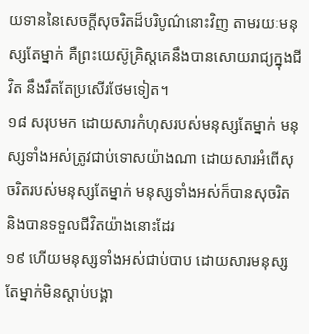យទាននៃសេចក្ដីសុចរិតដ៏បរិបូណ៌នោះវិញ តាមរយៈមនុស្សតែម្នាក់ គឺព្រះយេស៊ូគ្រិស្ដគេនឹងបានសោយរាជ្យក្នុងជីវិត នឹងរឹតតែប្រសើរថែមទៀត។
១៨ សរុបមក ដោយសារកំហុសរបស់មនុស្សតែម្នាក់ មនុស្សទាំងអស់ត្រូវជាប់ទោសយ៉ាងណា ដោយសារអំពើសុចរិតរបស់មនុស្សតែម្នាក់ មនុស្សទាំងអស់ក៏បានសុចរិត និងបានទទួលជីវិតយ៉ាងនោះដែរ
១៩ ហើយមនុស្សទាំងអស់ជាប់បាប ដោយសារមនុស្សតែម្នាក់មិនស្ដាប់បង្គា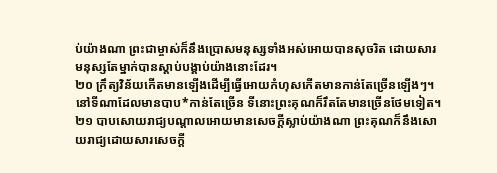ប់យ៉ាងណា ព្រះជាម្ចាស់ក៏នឹងប្រោសមនុស្សទាំងអស់អោយបានសុចរិត ដោយសារមនុស្សតែម្នាក់បានស្ដាប់បង្គាប់យ៉ាងនោះដែរ។
២០ ក្រឹត្យវិន័យកើតមានឡើងដើម្បីធ្វើអោយកំហុសកើតមានកាន់តែច្រើនឡើងៗ។ នៅទីណាដែលមានបាប*កាន់តែច្រើន ទីនោះព្រះគុណក៏រឹតតែមានច្រើនថែមទៀត។
២១ បាបសោយរាជ្យបណ្ដាលអោយមានសេចក្ដីស្លាប់យ៉ាងណា ព្រះគុណក៏នឹងសោយរាជ្យដោយសារសេចក្ដី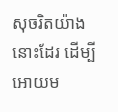សុចរិតយ៉ាងនោះដែរ ដើម្បីអោយម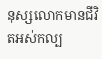នុស្សលោកមានជីវិតអស់កល្ប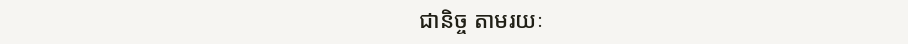ជានិច្ច តាមរយៈ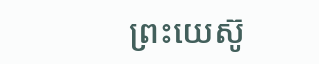ព្រះយេស៊ូ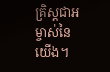គ្រិស្ដជាអម្ចាស់នៃយើង។